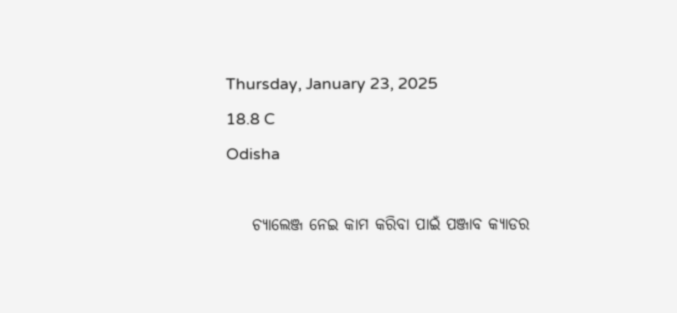Thursday, January 23, 2025
18.8 C
Odisha

    ଚ୍ୟାଲେଞ୍ଜ ନେଇ କାମ କରିବା ପାଇଁ ପଞ୍ଜାବ କ୍ୟାଡର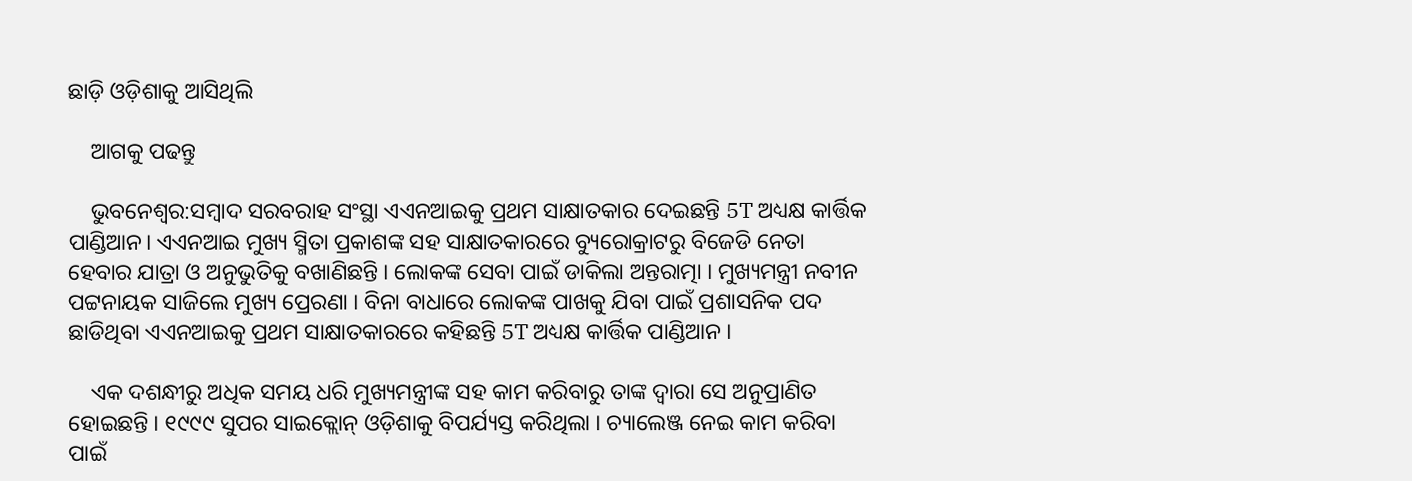ଛାଡ଼ି ଓଡ଼ିଶାକୁ ଆସିଥିଲି

    ଆଗକୁ ପଢନ୍ତୁ

    ଭୁବନେଶ୍ୱର:ସମ୍ବାଦ ସରବରାହ ସଂସ୍ଥା ଏଏନଆଇକୁ ପ୍ରଥମ ସାକ୍ଷାତକାର ଦେଇଛନ୍ତି 5T ଅଧ୍ୟକ୍ଷ କାର୍ତ୍ତିକ ପାଣ୍ଡିଆନ। ଏଏନଆଇ ମୁଖ୍ୟ ସ୍ମିତା ପ୍ରକାଶଙ୍କ ସହ ସାକ୍ଷାତକାରରେ ବ୍ୟୁରୋକ୍ରାଟରୁ ବିଜେଡି ନେତା ହେବାର ଯାତ୍ରା ଓ ଅନୁଭୁତିକୁ ବଖାଣିଛନ୍ତି । ଲୋକଙ୍କ ସେବା ପାଇଁ ଡାକିଲା ଅନ୍ତରାତ୍ମା । ମୁଖ୍ୟମନ୍ତ୍ରୀ ନବୀନ ପଟ୍ଟନାୟକ ସାଜିଲେ ମୁଖ୍ୟ ପ୍ରେରଣା । ବିନା ବାଧାରେ ଲୋକଙ୍କ ପାଖକୁ ଯିବା ପାଇଁ ପ୍ରଶାସନିକ ପଦ ଛାଡିଥିବା ଏଏନଆଇକୁ ପ୍ରଥମ ସାକ୍ଷାତକାରରେ କହିଛନ୍ତି 5T ଅଧ୍ୟକ୍ଷ କାର୍ତ୍ତିକ ପାଣ୍ଡିଆନ ।

    ଏକ ଦଶନ୍ଧୀରୁ ଅଧିକ ସମୟ ଧରି ମୁଖ୍ୟମନ୍ତ୍ରୀଙ୍କ ସହ କାମ କରିବାରୁ ତାଙ୍କ ଦ୍ବାରା ସେ ଅନୁପ୍ରାଣିତ ହୋଇଛନ୍ତି । ୧୯୯୯ ସୁପର ସାଇକ୍ଲୋନ୍ ଓଡ଼ିଶାକୁ ବିପର୍ଯ୍ୟସ୍ତ କରିଥିଲା । ଚ୍ୟାଲେଞ୍ଜ ନେଇ କାମ କରିବା ପାଇଁ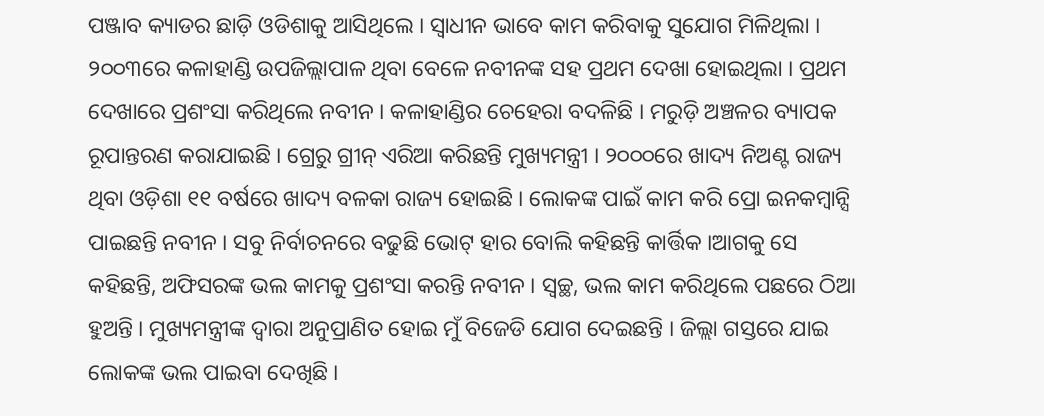ପଞ୍ଜାବ କ୍ୟାଡର ଛାଡ଼ି ଓଡିଶାକୁ ଆସିଥିଲେ । ସ୍ବାଧୀନ ଭାବେ କାମ କରିବାକୁ ସୁଯୋଗ ମିଳିଥିଲା । ୨୦୦୩ରେ କଳାହାଣ୍ଡି ଉପଜିଲ୍ଲାପାଳ ଥିବା ବେଳେ ନବୀନଙ୍କ ସହ ପ୍ରଥମ ଦେଖା ହୋଇଥିଲା । ପ୍ରଥମ ଦେଖାରେ ପ୍ରଶଂସା କରିଥିଲେ ନବୀନ । କଳାହାଣ୍ଡିର ଚେହେରା ବଦଳିଛି । ମରୁଡ଼ି ଅଞ୍ଚଳର ବ୍ୟାପକ ରୂପାନ୍ତରଣ କରାଯାଇଛି । ଗ୍ରେରୁ ଗ୍ରୀନ୍ ଏରିଆ କରିଛନ୍ତି ମୁଖ୍ୟମନ୍ତ୍ରୀ । ୨୦୦୦ରେ ଖାଦ୍ୟ ନିଅଣ୍ଟ ରାଜ୍ୟ ଥିବା ଓଡ଼ିଶା ୧୧ ବର୍ଷରେ ଖାଦ୍ୟ ବଳକା ରାଜ୍ୟ ହୋଇଛି । ଲୋକଙ୍କ ପାଇଁ କାମ କରି ପ୍ରୋ ଇନକମ୍ବାନ୍ସି ପାଇଛନ୍ତି ନବୀନ । ସବୁ ନିର୍ବାଚନରେ ବଢୁଛି ଭୋଟ୍ ହାର ବୋଲି କହିଛନ୍ତି କାର୍ତ୍ତିକ ।ଆଗକୁ ସେ କହିଛନ୍ତି, ଅଫିସରଙ୍କ ଭଲ କାମକୁ ପ୍ରଶଂସା କରନ୍ତି ନବୀନ । ସ୍ବଚ୍ଛ, ଭଲ କାମ କରିଥିଲେ ପଛରେ ଠିଆ ହୁଅନ୍ତି । ମୁଖ୍ୟମନ୍ତ୍ରୀଙ୍କ ଦ୍ବାରା ଅନୁପ୍ରାଣିତ ହୋଇ ମୁଁ ବିଜେଡି ଯୋଗ ଦେଇଛନ୍ତି । ଜିଲ୍ଲା ଗସ୍ତରେ ଯାଇ ଲୋକଙ୍କ ଭଲ ପାଇବା ଦେଖିଛି ।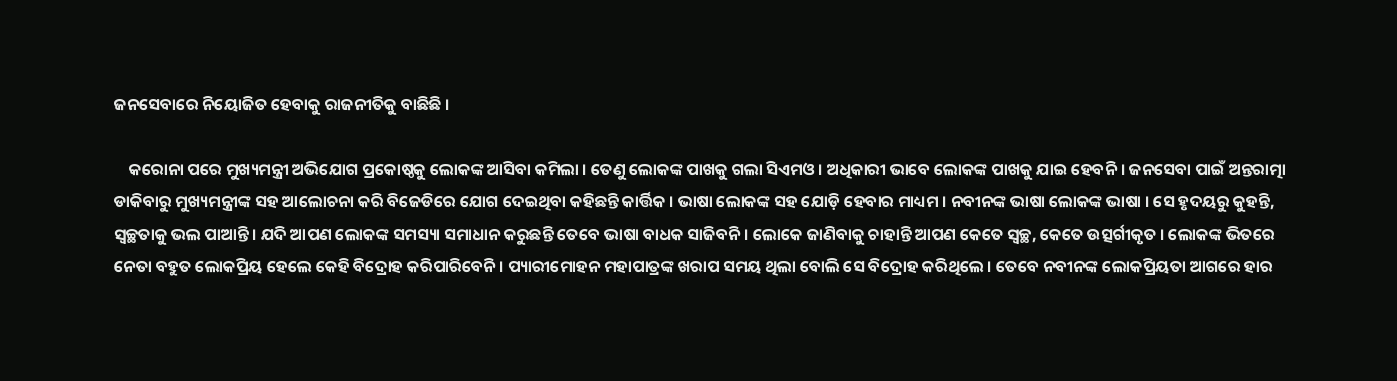ଜନସେବାରେ ନିୟୋଜିତ ହେବାକୁ ରାଜନୀତିକୁ ବାଛିଛି ।

    କରୋନା ପରେ ମୁଖ୍ୟମନ୍ତ୍ରୀ ଅଭିଯୋଗ ପ୍ରକୋଷ୍ଠକୁ ଲୋକଙ୍କ ଆସିବା କମିଲା । ତେଣୁ ଲୋକଙ୍କ ପାଖକୁ ଗଲା ସିଏମଓ । ଅଧିକାରୀ ଭାବେ ଲୋକଙ୍କ ପାଖକୁ ଯାଇ ହେବନି । ଜନସେବା ପାଇଁ ଅନ୍ତରାତ୍ମା ଡାକିବାରୁ ମୁଖ୍ୟମନ୍ତ୍ରୀଙ୍କ ସହ ଆଲୋଚନା କରି ବିଜେଡିରେ ଯୋଗ ଦେଇଥିବା କହିଛନ୍ତି କାର୍ତ୍ତିକ । ଭାଷା ଲୋକଙ୍କ ସହ ଯୋଡ଼ି ହେବାର ମାଧ୍ୟମ । ନବୀନଙ୍କ ଭାଷା ଲୋକଙ୍କ ଭାଷା । ସେ ହୃଦୟରୁ କୁହନ୍ତି, ସ୍ବଚ୍ଛତାକୁ ଭଲ ପାଆନ୍ତି । ଯଦି ଆପଣ ଲୋକଙ୍କ ସମସ୍ୟା ସମାଧାନ କରୁଛନ୍ତି ତେବେ ଭାଷା ବାଧକ ସାଜିବନି । ଲୋକେ ଜାଣିବାକୁ ଚାହାନ୍ତି ଆପଣ କେତେ ସ୍ବଚ୍ଛ, କେତେ ଉତ୍ସର୍ଗୀକୃତ । ଲୋକଙ୍କ ଭିତରେ ନେତା ବହୁତ ଲୋକପ୍ରିୟ ହେଲେ କେହି ବିଦ୍ରୋହ କରିପାରିବେନି । ପ୍ୟାରୀମୋହନ ମହାପାତ୍ରଙ୍କ ଖରାପ ସମୟ ଥିଲା ବୋଲି ସେ ବିଦ୍ରୋହ କରିଥିଲେ । ତେବେ ନବୀନଙ୍କ ଲୋକପ୍ରିୟତା ଆଗରେ ହାର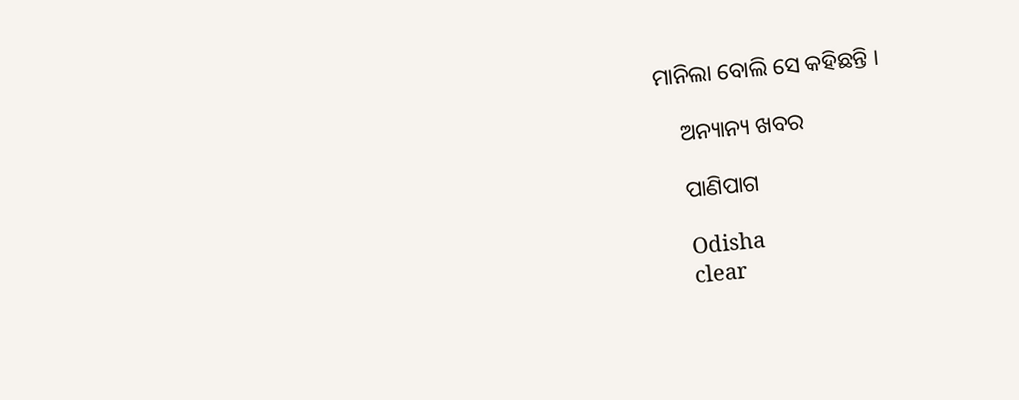ମାନିଲା ବୋଲି ସେ କହିଛନ୍ତି ।

    ଅନ୍ୟାନ୍ୟ ଖବର

    ପାଣିପାଗ

    Odisha
    clear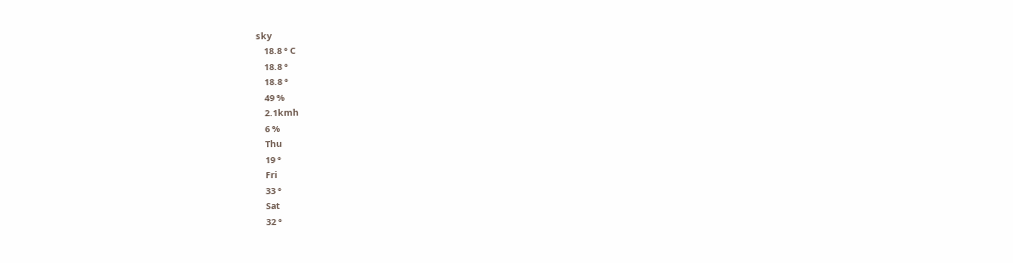sky
    18.8 ° C
    18.8 °
    18.8 °
    49 %
    2.1kmh
    6 %
    Thu
    19 °
    Fri
    33 °
    Sat
    32 °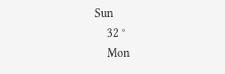Sun
    32 °
    Mon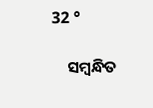32 °

    ସମ୍ବନ୍ଧିତ